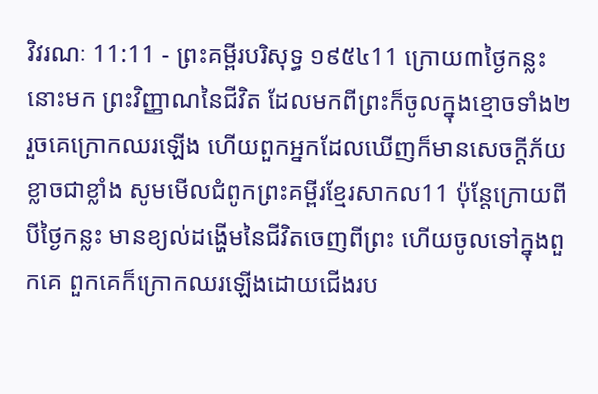វិវរណៈ 11:11 - ព្រះគម្ពីរបរិសុទ្ធ ១៩៥៤11 ក្រោយ៣ថ្ងៃកន្លះនោះមក ព្រះវិញ្ញាណនៃជីវិត ដែលមកពីព្រះក៏ចូលក្នុងខ្មោចទាំង២ រួចគេក្រោកឈរឡើង ហើយពួកអ្នកដែលឃើញក៏មានសេចក្ដីភ័យខ្លាចជាខ្លាំង សូមមើលជំពូកព្រះគម្ពីរខ្មែរសាកល11 ប៉ុន្តែក្រោយពីបីថ្ងៃកន្លះ មានខ្យល់ដង្ហើមនៃជីវិតចេញពីព្រះ ហើយចូលទៅក្នុងពួកគេ ពួកគេក៏ក្រោកឈរឡើងដោយជើងរប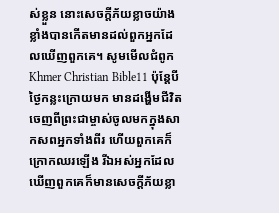ស់ខ្លួន នោះសេចក្ដីភ័យខ្លាចយ៉ាងខ្លាំងបានកើតមានដល់ពួកអ្នកដែលឃើញពួកគេ។ សូមមើលជំពូកKhmer Christian Bible11 ប៉ុន្ដែបីថ្ងៃកន្លះក្រោយមក មានដង្ហើមជីវិតចេញពីព្រះជាម្ចាស់ចូលមកក្នុងសាកសពអ្នកទាំងពីរ ហើយពួកគេក៏ក្រោកឈរឡើង រីឯអស់អ្នកដែលឃើញពួកគេក៏មានសេចក្ដីភ័យខ្លា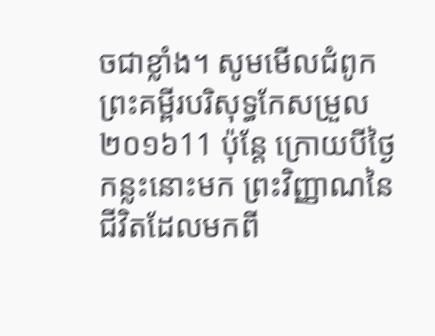ចជាខ្លាំង។ សូមមើលជំពូកព្រះគម្ពីរបរិសុទ្ធកែសម្រួល ២០១៦11 ប៉ុន្តែ ក្រោយបីថ្ងៃកន្លះនោះមក ព្រះវិញ្ញាណនៃជីវិតដែលមកពី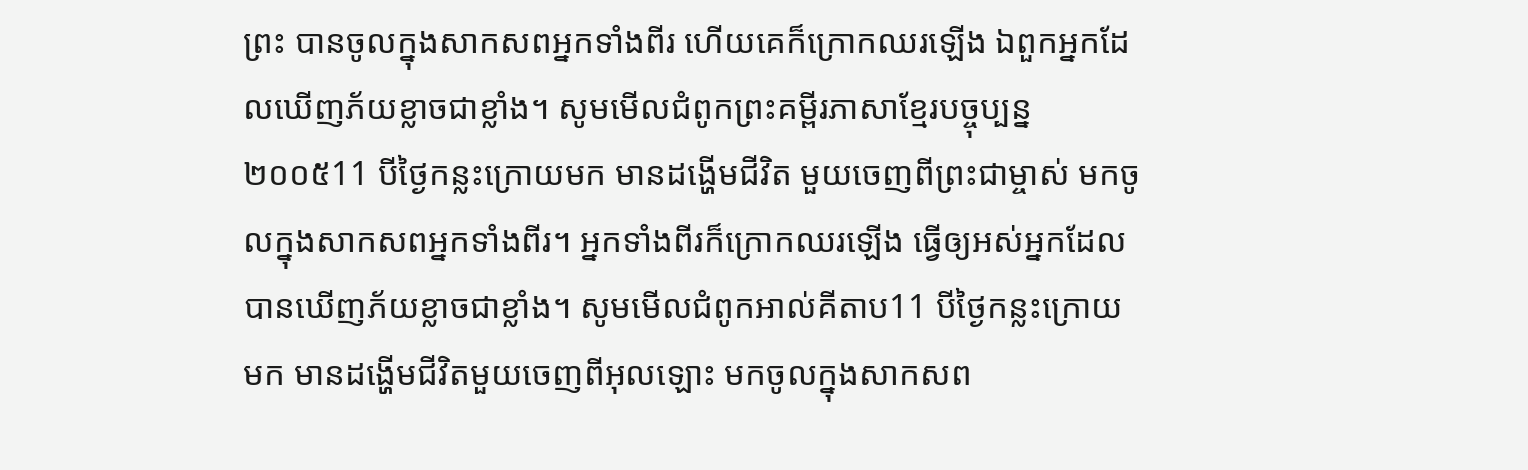ព្រះ បានចូលក្នុងសាកសពអ្នកទាំងពីរ ហើយគេក៏ក្រោកឈរឡើង ឯពួកអ្នកដែលឃើញភ័យខ្លាចជាខ្លាំង។ សូមមើលជំពូកព្រះគម្ពីរភាសាខ្មែរបច្ចុប្បន្ន ២០០៥11 បីថ្ងៃកន្លះក្រោយមក មានដង្ហើមជីវិត មួយចេញពីព្រះជាម្ចាស់ មកចូលក្នុងសាកសពអ្នកទាំងពីរ។ អ្នកទាំងពីរក៏ក្រោកឈរឡើង ធ្វើឲ្យអស់អ្នកដែលបានឃើញភ័យខ្លាចជាខ្លាំង។ សូមមើលជំពូកអាល់គីតាប11 បីថ្ងៃកន្លះក្រោយមក មានដង្ហើមជីវិតមួយចេញពីអុលឡោះ មកចូលក្នុងសាកសព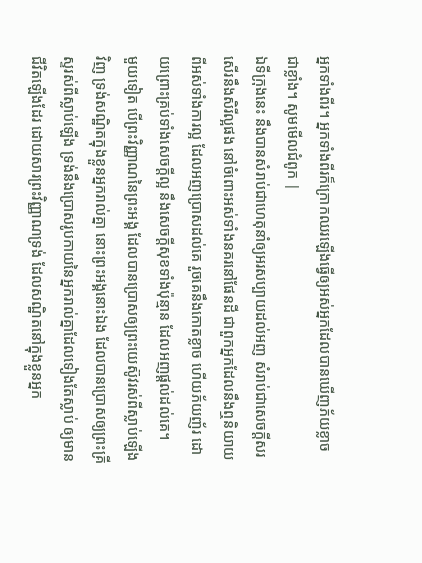អ្នកទាំងពីរ។ អ្នកទាំងពីរក៏ក្រោកឈរឡើងធ្វើឲ្យអស់អ្នកដែលបានឃើញភ័យខ្លាចជាខ្លាំង។ សូមមើលជំពូក |
ឯទីក្រុងនេះ នឹងបានសំរាប់ជាហេតុនាំឲ្យអរសប្បាយដល់អញ សំរាប់ជាសេចក្ដីសរសើរនឹងសិរីល្អផង នៅចំពោះអស់ទាំងនគរនៅផែនដី ជាពួកអ្នកដែលនឹងឮនិយាយពីអស់ទាំងការល្អ ដែលអញប្រោសដល់គេ រួចគេនឹងកោតខ្លាច ហើយភ័យញ័រ ដោយព្រោះគ្រប់ទាំងសេចក្ដីល្អ នឹងសេចក្ដីសុខទាំងប៉ុន្មាន ដែលអញផ្តល់ដល់គេ។
មួយទៀត បើព្រះវិញ្ញាណនៃព្រះអង្គ ដែលបានប្រោសឲ្យព្រះយេស៊ូវរស់ពីស្លាប់ឡើងវិញ ទ្រង់សណ្ឋិតក្នុងខ្លួនអ្នករាល់គ្នា នោះព្រះអង្គនោះឯង ដែលបានប្រោសឲ្យព្រះគ្រីស្ទរស់ពីស្លាប់ឡើង ទ្រង់នឹងប្រោសរូបកាយនៃអ្នករាល់គ្នាដែលទៀងតែស្លាប់ ឲ្យមានជីវិតឡើងដែរ ដោយសារព្រះវិញ្ញាណទ្រង់ ដែលសណ្ឋិតនៅក្នុងខ្លួនអ្នក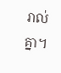រាល់គ្នា។